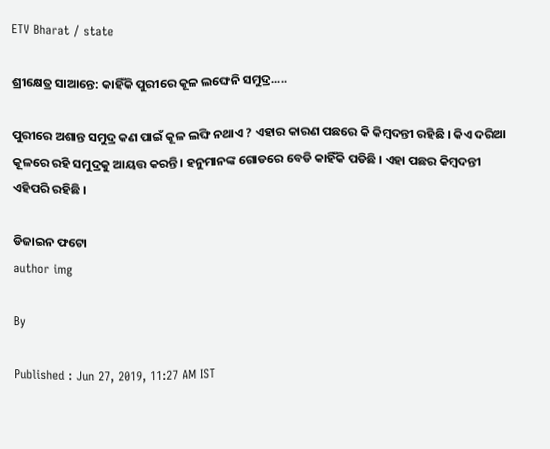ETV Bharat / state

ଶ୍ରୀକ୍ଷେତ୍ର ସାଆନ୍ତେ: କାହିଁକି ପୁରୀରେ କୂଳ ଲଙ୍ଘେନି ସମୁଦ୍ର.....

ପୁରୀରେ ଅଶାନ୍ତ ସମୁଦ୍ର କଣ ପାଇଁ କୂଳ ଲଙ୍ଘି ନଥାଏ ? ଏହାର କାରଣ ପଛରେ କି କିମ୍ବଦନ୍ତୀ ରହିଛି । କିଏ ଦରିଆ କୂଳରେ ରହି ସମୁଦ୍ରକୁ ଆୟତ୍ତ କରନ୍ତି । ହନୁମାନଙ୍କ ଗୋଡରେ ବେଡି କାହିଁକି ପଡିଛି । ଏହା ପଛର କିମ୍ବଦନ୍ତୀ ଏହିପରି ରହିଛି ।

ଡିଜାଇନ ଫଟୋ
author img

By

Published : Jun 27, 2019, 11:27 AM IST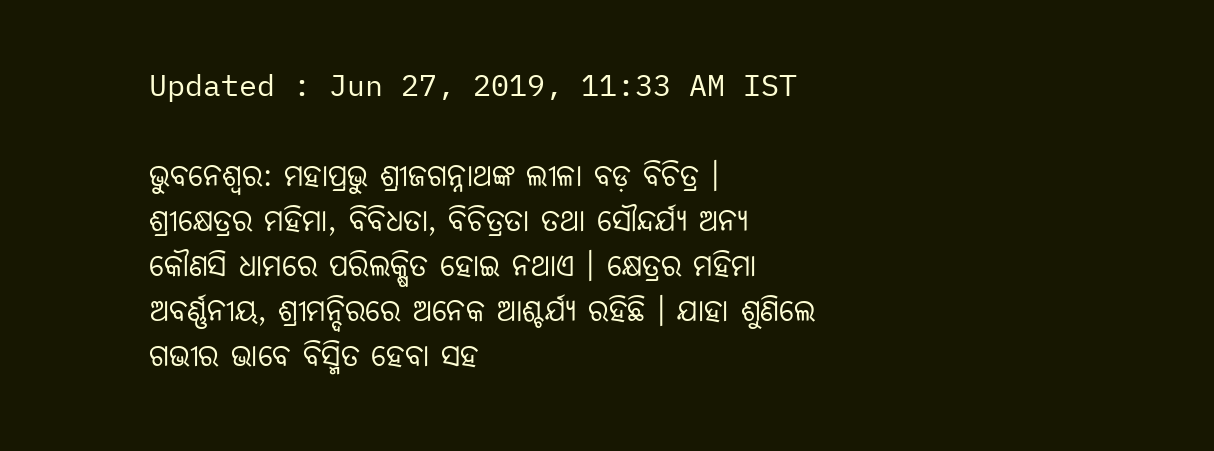Updated : Jun 27, 2019, 11:33 AM IST

ଭୁବନେଶ୍ବର: ମହାପ୍ରଭୁ ଶ୍ରୀଜଗନ୍ନାଥଙ୍କ ଲୀଳା ବଡ଼ ବିଚିତ୍ର । ଶ୍ରୀକ୍ଷେତ୍ରର ମହିମା, ବିବିଧତା, ବିଚିତ୍ରତା ତଥା ସୌନ୍ଦର୍ଯ୍ୟ ଅନ୍ୟ କୌଣସି ଧାମରେ ପରିଲକ୍ଷିତ ହୋଇ ନଥାଏ । କ୍ଷେତ୍ରର ମହିମା ଅବର୍ଣ୍ଣନୀୟ, ଶ୍ରୀମନ୍ଦିରରେ ଅନେକ ଆଶ୍ଚର୍ଯ୍ୟ ରହିଛି । ଯାହା ଶୁଣିଲେ ଗଭୀର ଭାବେ ବିସ୍ମିତ ହେବା ସହ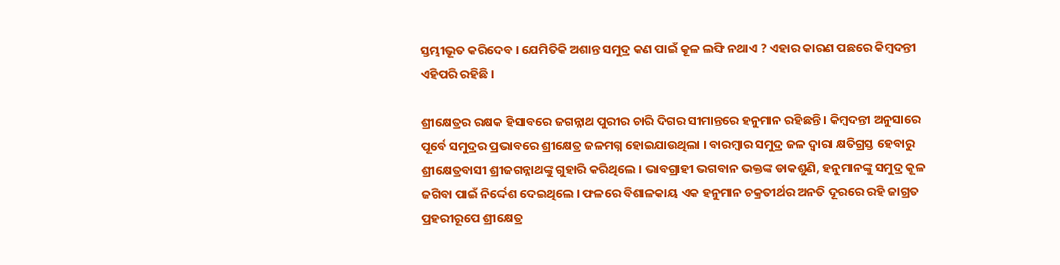ସ୍ତମ୍ଭୀଭୂତ କରିଦେବ । ଯେମିତିକି ଅଶାନ୍ତ ସମୁଦ୍ର କଣ ପାଇଁ କୂଳ ଲଙ୍ଘି ନଥାଏ ? ଏହାର କାରଣ ପଛରେ କିମ୍ବଦନ୍ତୀ ଏହିପରି ରହିଛି ।

ଶ୍ରୀକ୍ଷେତ୍ରର ରକ୍ଷକ ହିସାବରେ ଜଗନ୍ନାଥ ପୁରୀର ଚାରି ଦିଗର ସୀମାନ୍ତରେ ହନୁମାନ ରହିଛନ୍ତି । କିମ୍ବଦନ୍ତୀ ଅନୁସାରେ ପୂର୍ବେ ସମୁଦ୍ରର ପ୍ରଭାବରେ ଶ୍ରୀକ୍ଷେତ୍ର ଜଳମଗ୍ନ ହୋଇଯାଉଥିଲା । ବାରମ୍ବାର ସମୁଦ୍ର ଜଳ ଦ୍ବାରା କ୍ଷତିଗ୍ରସ୍ତ ହେବାରୁ ଶ୍ରୀକ୍ଷେତ୍ରବାସୀ ଶ୍ରୀଜଗନ୍ନାଥଙ୍କୁ ଗୁହାରି କରିଥିଲେ । ଭାବଗ୍ରାହୀ ଭଗବାନ ଭକ୍ତଙ୍କ ଡାକଶୁଣି, ହନୁମାନଙ୍କୁ ସମୁଦ୍ର କୂଳ ଜଗିବା ପାଇଁ ନିର୍ଦ୍ଦେଶ ଦେଇଥିଲେ । ଫଳରେ ବିଶାଳକାୟ ଏକ ହନୁମାନ ଚକ୍ରତୀର୍ଥର ଅନତି ଦୂରରେ ରହି ଜାଗ୍ରତ ପ୍ରହରୀରୂପେ ଶ୍ରୀକ୍ଷେତ୍ର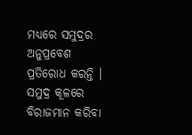ମଧ୍ୟରେ ସମୁଦ୍ରର ଅନୁପ୍ରବେଶ ପ୍ରତିରୋଧ କରନ୍ତି । ସମୁଦ୍ର କୂଳରେ ବିରାଜମାନ କରିବା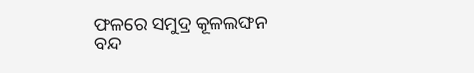ଫଳରେ ସମୁଦ୍ର କୂଳଲଙ୍ଘନ ବନ୍ଦ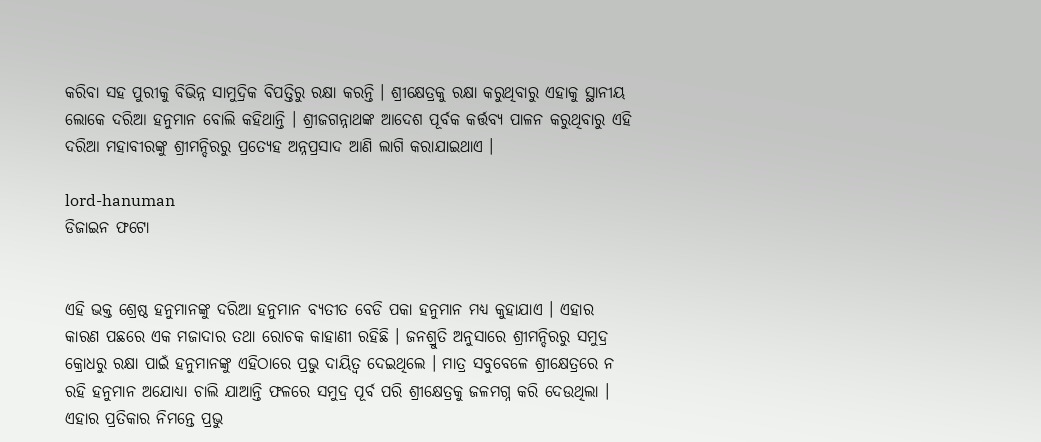କରିବା ସହ ପୁରୀକୁ ବିଭିନ୍ନ ସାମୁଦ୍ରିକ ବିପତ୍ତିରୁ ରକ୍ଷା କରନ୍ତି । ଶ୍ରୀକ୍ଷେତ୍ରକୁ ରକ୍ଷା କରୁଥିବାରୁ ଏହାକୁ ସ୍ଥାନୀୟ ଲୋକେ ଦରିଆ ହନୁମାନ ବୋଲି କହିଥାନ୍ତି । ଶ୍ରୀଜଗନ୍ନାଥଙ୍କ ଆଦେଶ ପୂର୍ବକ କର୍ତ୍ତବ୍ୟ ପାଳନ କରୁଥିବାରୁ ଏହି ଦରିଆ ମହାବୀରଙ୍କୁ ଶ୍ରୀମନ୍ଦିରରୁ ପ୍ରତ୍ୟେହ ଅନ୍ନପ୍ରସାଦ ଆଣି ଲାଗି କରାଯାଇଥାଏ ।

lord-hanuman
ଡିଜାଇନ ଫଟୋ


ଏହି ଭକ୍ତ ଶ୍ରେଷ୍ଠ ହନୁମାନଙ୍କୁ ଦରିଆ ହନୁମାନ ବ୍ୟତୀତ ବେଡି ପକା ହନୁମାନ ମଧ୍ୟ କୁହାଯାଏ । ଏହାର କାରଣ ପଛରେ ଏକ ମଜାଦାର ତଥା ରୋଚକ କାହାଣୀ ରହିଛି । ଜନଶ୍ରୁତି ଅନୁସାରେ ଶ୍ରୀମନ୍ଦିରରୁ ସମୁଦ୍ର କ୍ରୋଧରୁ ରକ୍ଷା ପାଇଁ ହନୁମାନଙ୍କୁ ଏହିଠାରେ ପ୍ରଭୁ ଦାୟିତ୍ବ ଦେଇଥିଲେ । ମାତ୍ର ସବୁବେଳେ ଶ୍ରୀକ୍ଷେତ୍ରରେ ନ ରହି ହନୁମାନ ଅଯୋଧ୍ୟା ଚାଲି ଯାଆନ୍ତି ଫଳରେ ସମୁଦ୍ର ପୂର୍ବ ପରି ଶ୍ରୀକ୍ଷେତ୍ରକୁ ଜଳମଗ୍ନ କରି ଦେଉଥିଲା । ଏହାର ପ୍ରତିକାର ନିମନ୍ତେ ପ୍ରଭୁ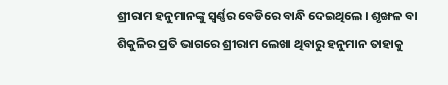ଶ୍ରୀରାମ ହନୁମାନଙ୍କୁ ସ୍ବର୍ଣ୍ଣର ବେଡିରେ ବାନ୍ଧି ଦେଇଥିଲେ । ଶୃଙ୍ଖଳ ବା ଶିକୁଳିର ପ୍ରତି ଭାଗରେ ଶ୍ରୀରାମ ଲେଖା ଥିବାରୁ ହନୁମାନ ତାହାକୁ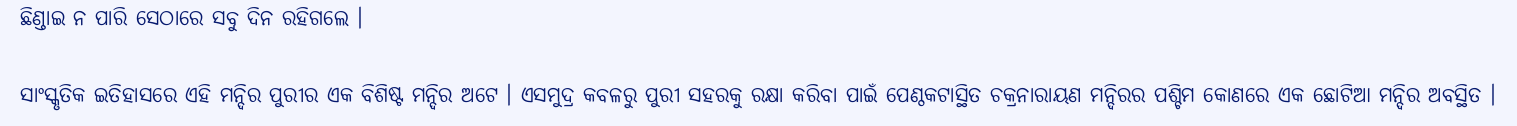ଛିଣ୍ଡାଇ ନ ପାରି ସେଠାରେ ସବୁ ଦିନ ରହିଗଲେ ।

ସାଂସ୍କୃତିକ ଇତିହାସରେ ଏହି ମନ୍ଦିର ପୁରୀର ଏକ ବିଶିଷ୍ଟ ମନ୍ଦିର ଅଟେ । ଏସମୁଦ୍ର କବଳରୁ ପୁରୀ ସହରକୁ ରକ୍ଷା କରିବା ପାଇଁ ପେଣ୍ଠକଟାସ୍ଥିତ ଚକ୍ରନାରାୟଣ ମନ୍ଦିରର ପଶ୍ଚିମ କୋଣରେ ଏକ ଛୋଟିଆ ମନ୍ଦିର ଅବସ୍ଥିତ ।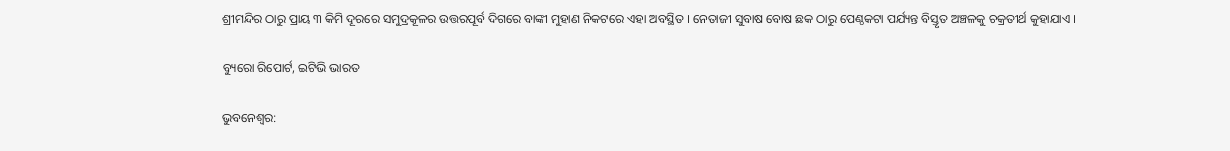ଶ୍ରୀମନ୍ଦିର ଠାରୁ ପ୍ରାୟ ୩ କିମି ଦୂରରେ ସମୁଦ୍ରକୂଳର ଉତ୍ତରପୂର୍ବ ଦିଗରେ ବାଙ୍କୀ ମୁହାଣ ନିକଟରେ ଏହା ଅବସ୍ଥିତ । ନେତାଜୀ ସୁବାଷ ବୋଷ ଛକ ଠାରୁ ପେଣ୍ଠକଟା ପର୍ଯ୍ୟନ୍ତ ବିସ୍ତୃତ ଅଞ୍ଚଳକୁ ଚକ୍ରତୀର୍ଥ କୁହାଯାଏ ।

ବ୍ୟୁରୋ ରିପୋର୍ଟ, ଇଟିଭି ଭାରତ

ଭୁବନେଶ୍ବର: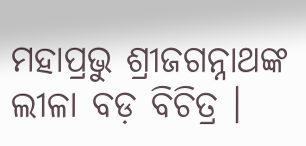ମହାପ୍ରଭୁ ଶ୍ରୀଜଗନ୍ନାଥଙ୍କ ଲୀଳା ବଡ଼ ବିଚିତ୍ର ।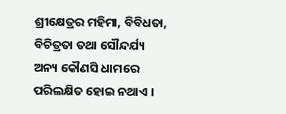ଶ୍ରୀକ୍ଷେତ୍ରର ମହିମା, ବିବିଧତା, ବିଚିତ୍ରତା ତଥା ସୌନ୍ଦର୍ଯ୍ୟ ଅନ୍ୟ କୌଣସି ଧାମରେ ପରିଲକ୍ଷିତ ହୋଇ ନଥାଏ ।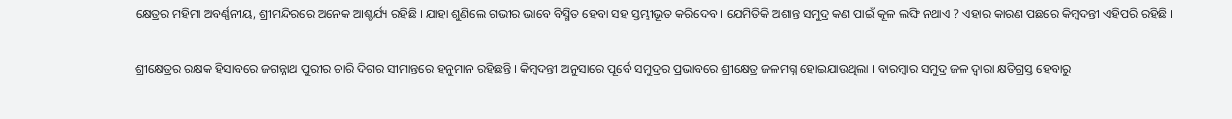କ୍ଷେତ୍ରର ମହିମା ଅବର୍ଣ୍ଣନୀୟ, ଶ୍ରୀମନ୍ଦିରରେ ଅନେକ ଆଶ୍ଚର୍ଯ୍ୟ ରହିଛି । ଯାହା ଶୁଣିଲେ ଗଭୀର ଭାବେ ବିସ୍ମିତ ହେବା ସହ ସ୍ତମ୍ଭୀଭୂତ କରିଦେବ । ଯେମିତିକି ଅଶାନ୍ତ ସମୁଦ୍ର କଣ ପାଇଁ କୂଳ ଲଙ୍ଘି ନଥାଏ ? ଏହାର କାରଣ ପଛରେ କିମ୍ବଦନ୍ତୀ ଏହିପରି ରହିଛି ।

ଶ୍ରୀକ୍ଷେତ୍ରର ରକ୍ଷକ ହିସାବରେ ଜଗନ୍ନାଥ ପୁରୀର ଚାରି ଦିଗର ସୀମାନ୍ତରେ ହନୁମାନ ରହିଛନ୍ତି । କିମ୍ବଦନ୍ତୀ ଅନୁସାରେ ପୂର୍ବେ ସମୁଦ୍ରର ପ୍ରଭାବରେ ଶ୍ରୀକ୍ଷେତ୍ର ଜଳମଗ୍ନ ହୋଇଯାଉଥିଲା । ବାରମ୍ବାର ସମୁଦ୍ର ଜଳ ଦ୍ବାରା କ୍ଷତିଗ୍ରସ୍ତ ହେବାରୁ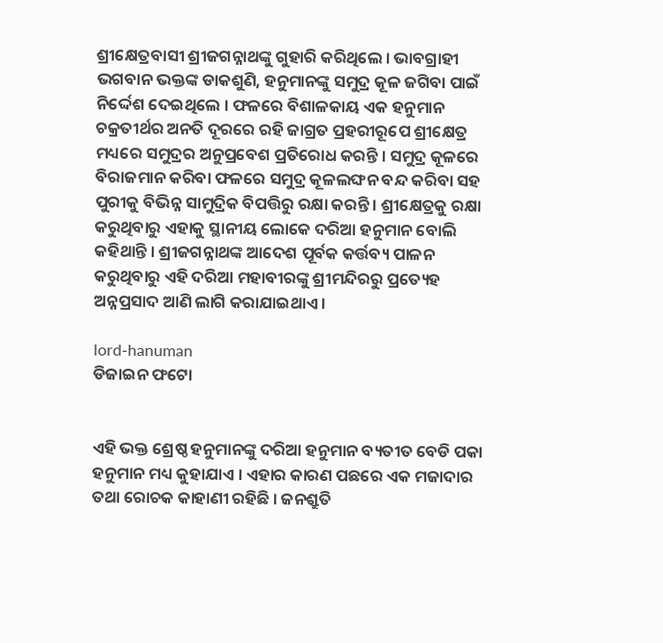ଶ୍ରୀକ୍ଷେତ୍ରବାସୀ ଶ୍ରୀଜଗନ୍ନାଥଙ୍କୁ ଗୁହାରି କରିଥିଲେ । ଭାବଗ୍ରାହୀ ଭଗବାନ ଭକ୍ତଙ୍କ ଡାକଶୁଣି, ହନୁମାନଙ୍କୁ ସମୁଦ୍ର କୂଳ ଜଗିବା ପାଇଁ ନିର୍ଦ୍ଦେଶ ଦେଇଥିଲେ । ଫଳରେ ବିଶାଳକାୟ ଏକ ହନୁମାନ ଚକ୍ରତୀର୍ଥର ଅନତି ଦୂରରେ ରହି ଜାଗ୍ରତ ପ୍ରହରୀରୂପେ ଶ୍ରୀକ୍ଷେତ୍ର ମଧ୍ୟରେ ସମୁଦ୍ରର ଅନୁପ୍ରବେଶ ପ୍ରତିରୋଧ କରନ୍ତି । ସମୁଦ୍ର କୂଳରେ ବିରାଜମାନ କରିବା ଫଳରେ ସମୁଦ୍ର କୂଳଲଙ୍ଘନ ବନ୍ଦ କରିବା ସହ ପୁରୀକୁ ବିଭିନ୍ନ ସାମୁଦ୍ରିକ ବିପତ୍ତିରୁ ରକ୍ଷା କରନ୍ତି । ଶ୍ରୀକ୍ଷେତ୍ରକୁ ରକ୍ଷା କରୁଥିବାରୁ ଏହାକୁ ସ୍ଥାନୀୟ ଲୋକେ ଦରିଆ ହନୁମାନ ବୋଲି କହିଥାନ୍ତି । ଶ୍ରୀଜଗନ୍ନାଥଙ୍କ ଆଦେଶ ପୂର୍ବକ କର୍ତ୍ତବ୍ୟ ପାଳନ କରୁଥିବାରୁ ଏହି ଦରିଆ ମହାବୀରଙ୍କୁ ଶ୍ରୀମନ୍ଦିରରୁ ପ୍ରତ୍ୟେହ ଅନ୍ନପ୍ରସାଦ ଆଣି ଲାଗି କରାଯାଇଥାଏ ।

lord-hanuman
ଡିଜାଇନ ଫଟୋ


ଏହି ଭକ୍ତ ଶ୍ରେଷ୍ଠ ହନୁମାନଙ୍କୁ ଦରିଆ ହନୁମାନ ବ୍ୟତୀତ ବେଡି ପକା ହନୁମାନ ମଧ୍ୟ କୁହାଯାଏ । ଏହାର କାରଣ ପଛରେ ଏକ ମଜାଦାର ତଥା ରୋଚକ କାହାଣୀ ରହିଛି । ଜନଶ୍ରୁତି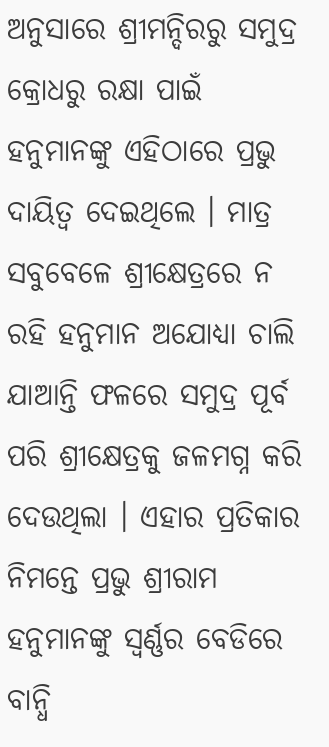ଅନୁସାରେ ଶ୍ରୀମନ୍ଦିରରୁ ସମୁଦ୍ର କ୍ରୋଧରୁ ରକ୍ଷା ପାଇଁ ହନୁମାନଙ୍କୁ ଏହିଠାରେ ପ୍ରଭୁ ଦାୟିତ୍ବ ଦେଇଥିଲେ । ମାତ୍ର ସବୁବେଳେ ଶ୍ରୀକ୍ଷେତ୍ରରେ ନ ରହି ହନୁମାନ ଅଯୋଧ୍ୟା ଚାଲି ଯାଆନ୍ତି ଫଳରେ ସମୁଦ୍ର ପୂର୍ବ ପରି ଶ୍ରୀକ୍ଷେତ୍ରକୁ ଜଳମଗ୍ନ କରି ଦେଉଥିଲା । ଏହାର ପ୍ରତିକାର ନିମନ୍ତେ ପ୍ରଭୁ ଶ୍ରୀରାମ ହନୁମାନଙ୍କୁ ସ୍ବର୍ଣ୍ଣର ବେଡିରେ ବାନ୍ଧି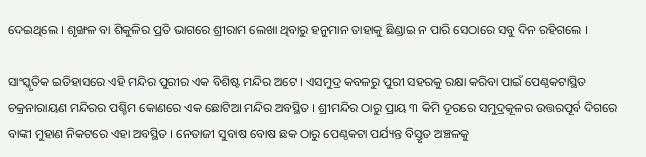ଦେଇଥିଲେ । ଶୃଙ୍ଖଳ ବା ଶିକୁଳିର ପ୍ରତି ଭାଗରେ ଶ୍ରୀରାମ ଲେଖା ଥିବାରୁ ହନୁମାନ ତାହାକୁ ଛିଣ୍ଡାଇ ନ ପାରି ସେଠାରେ ସବୁ ଦିନ ରହିଗଲେ ।

ସାଂସ୍କୃତିକ ଇତିହାସରେ ଏହି ମନ୍ଦିର ପୁରୀର ଏକ ବିଶିଷ୍ଟ ମନ୍ଦିର ଅଟେ । ଏସମୁଦ୍ର କବଳରୁ ପୁରୀ ସହରକୁ ରକ୍ଷା କରିବା ପାଇଁ ପେଣ୍ଠକଟାସ୍ଥିତ ଚକ୍ରନାରାୟଣ ମନ୍ଦିରର ପଶ୍ଚିମ କୋଣରେ ଏକ ଛୋଟିଆ ମନ୍ଦିର ଅବସ୍ଥିତ । ଶ୍ରୀମନ୍ଦିର ଠାରୁ ପ୍ରାୟ ୩ କିମି ଦୂରରେ ସମୁଦ୍ରକୂଳର ଉତ୍ତରପୂର୍ବ ଦିଗରେ ବାଙ୍କୀ ମୁହାଣ ନିକଟରେ ଏହା ଅବସ୍ଥିତ । ନେତାଜୀ ସୁବାଷ ବୋଷ ଛକ ଠାରୁ ପେଣ୍ଠକଟା ପର୍ଯ୍ୟନ୍ତ ବିସ୍ତୃତ ଅଞ୍ଚଳକୁ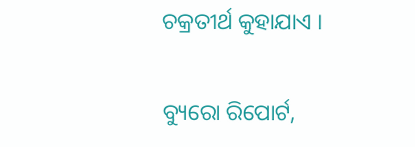ଚକ୍ରତୀର୍ଥ କୁହାଯାଏ ।

ବ୍ୟୁରୋ ରିପୋର୍ଟ,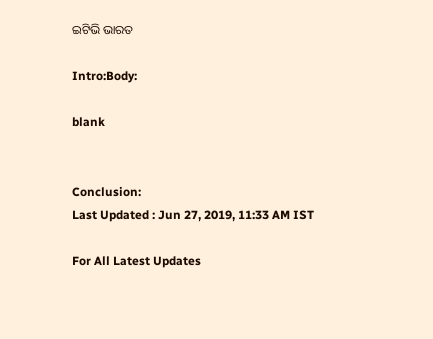ଇଟିଭି ଭାରତ

Intro:Body:

blank


Conclusion:
Last Updated : Jun 27, 2019, 11:33 AM IST

For All Latest Updates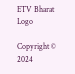ETV Bharat Logo

Copyright © 2024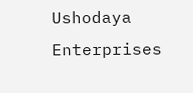Ushodaya Enterprises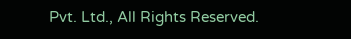Pvt. Ltd., All Rights Reserved.